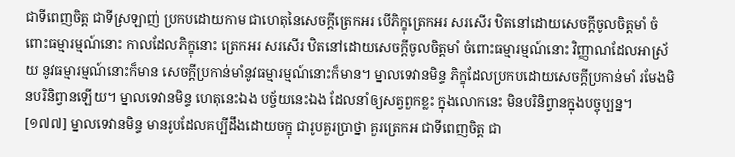ជាទីពេញចិត្ត ជាទីស្រឡាញ់ ប្រកបដោយកាម ជាហេតុនៃសេចក្តីត្រេកអរ បើភិក្ខុត្រេកអរ សរសើរ ឋិតនៅដោយសេចក្តីចូលចិត្តមាំ ចំពោះធម្មារម្មណ៍នោះ កាលដែលភិក្ខុនោះ ត្រេកអរ សរសើរ ឋិតនៅដោយសេចក្តីចូលចិត្តមាំ ចំពោះធម្មារម្មណ៍នោះ វិញ្ញាណដែលអាស្រ័យ នូវធម្មារម្មណ៍នោះក៏មាន សេចក្តីប្រកាន់មាំនូវធម្មារម្មណ៍នោះក៏មាន។ ម្នាលទេវានមិន្ទ ភិក្ខុដែលប្រកបដោយសេចក្តីប្រកាន់មាំ រមែងមិនបរិនិព្វានឡើយ។ ម្នាលទេវានមិន្ទ ហេតុនេះឯង បច្ច័យនេះឯង ដែលនាំឲ្យសត្វពួកខ្លះ ក្នុងលោកនេះ មិនបរិនិព្វានក្នុងបច្ចុប្បន្ន។
[១៧៧] ម្នាលទេវានមិន្ទ មានរូបដែលគប្បីដឹងដោយចក្ខុ ជារូបគួរប្រាថ្នា គួរត្រេកអ ជាទីពេញចិត្ត ជា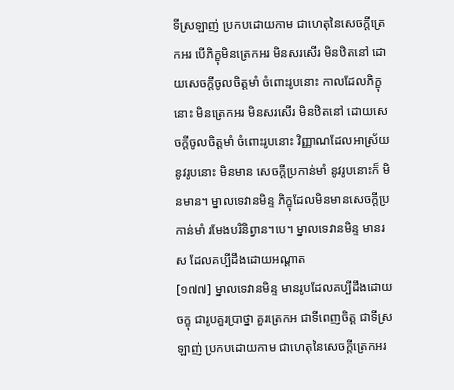ទីស្រឡាញ់ ប្រកបដោយកាម ជាហេតុនៃសេចក្តីត្រេកអរ បើភិក្ខុមិនត្រេកអរ មិនសរសើរ មិនឋិតនៅ ដោយសេចក្តីចូលចិត្តមាំ ចំពោះរូបនោះ កាលដែលភិក្ខុនោះ មិនត្រេកអរ មិនសរសើរ មិនឋិតនៅ ដោយសេចក្តីចូលចិត្តមាំ ចំពោះរូបនោះ វិញ្ញាណដែលអាស្រ័យនូវរូបនោះ មិនមាន សេចក្តីប្រកាន់មាំ នូវរូបនោះក៏ មិនមាន។ ម្នាលទេវានមិន្ទ ភិក្ខុដែលមិនមានសេចក្តីប្រកាន់មាំ រមែងបរិនិព្វាន។បេ។ ម្នាលទេវានមិន្ទ មានរស ដែលគប្បីដឹងដោយអណ្តាត
[១៧៧] ម្នាលទេវានមិន្ទ មានរូបដែលគប្បីដឹងដោយចក្ខុ ជារូបគួរប្រាថ្នា គួរត្រេកអ ជាទីពេញចិត្ត ជាទីស្រឡាញ់ ប្រកបដោយកាម ជាហេតុនៃសេចក្តីត្រេកអរ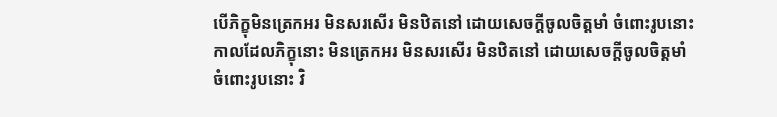បើភិក្ខុមិនត្រេកអរ មិនសរសើរ មិនឋិតនៅ ដោយសេចក្តីចូលចិត្តមាំ ចំពោះរូបនោះ កាលដែលភិក្ខុនោះ មិនត្រេកអរ មិនសរសើរ មិនឋិតនៅ ដោយសេចក្តីចូលចិត្តមាំ ចំពោះរូបនោះ វិ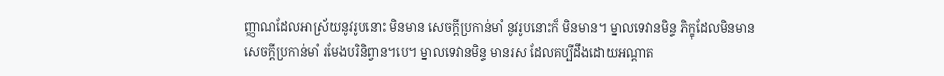ញ្ញាណដែលអាស្រ័យនូវរូបនោះ មិនមាន សេចក្តីប្រកាន់មាំ នូវរូបនោះក៏ មិនមាន។ ម្នាលទេវានមិន្ទ ភិក្ខុដែលមិនមានសេចក្តីប្រកាន់មាំ រមែងបរិនិព្វាន។បេ។ ម្នាលទេវានមិន្ទ មានរស ដែលគប្បីដឹងដោយអណ្តាត